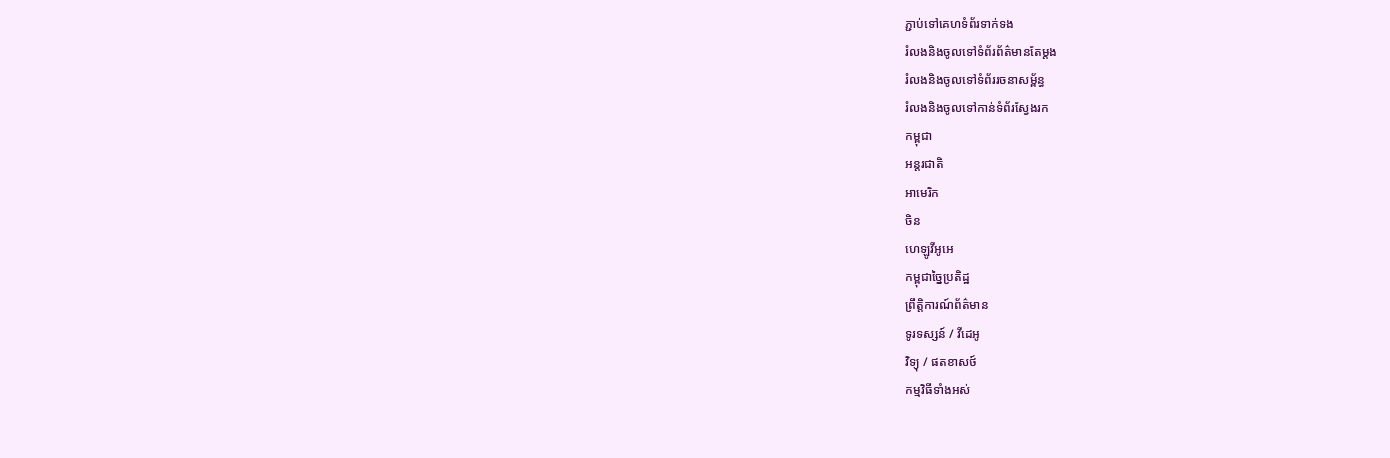ភ្ជាប់ទៅគេហទំព័រទាក់ទង
រំលងនិងចូលទៅទំព័រព័ត៌មានតែម្តង
រំលងនិងចូលទៅទំព័ររចនាសម្ព័ន្ធ
រំលងនិងចូលទៅកាន់ទំព័រស្វែងរក
កម្ពុជា
អន្តរជាតិ
អាមេរិក
ចិន
ហេឡូវីអូអេ
កម្ពុជាច្នៃប្រតិដ្ឋ
ព្រឹត្តិការណ៍ព័ត៌មាន
ទូរទស្សន៍ / វីដេអូ
វិទ្យុ / ផតខាសថ៍
កម្មវិធីទាំងអស់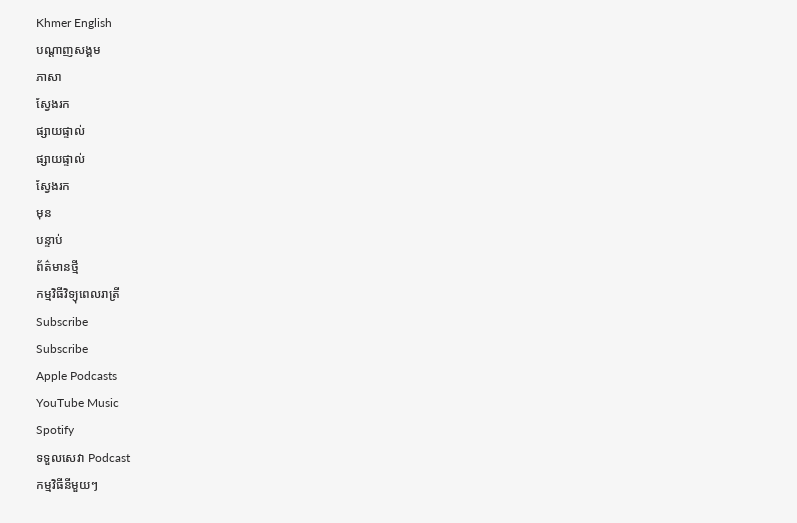Khmer English
បណ្តាញសង្គម
ភាសា
ស្វែងរក
ផ្សាយផ្ទាល់
ផ្សាយផ្ទាល់
ស្វែងរក
មុន
បន្ទាប់
ព័ត៌មានថ្មី
កម្មវិធីវិទ្យុពេលរាត្រី
Subscribe
Subscribe
Apple Podcasts
YouTube Music
Spotify
ទទួលសេវា Podcast
កម្មវិធីនីមួយៗ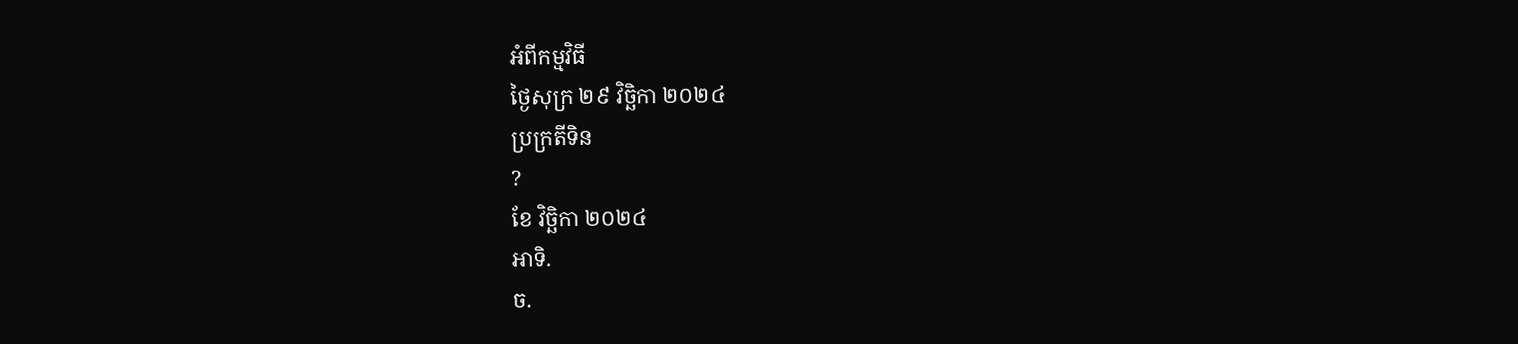អំពីកម្មវិធី
ថ្ងៃសុក្រ ២៩ វិច្ឆិកា ២០២៤
ប្រក្រតីទិន
?
ខែ វិច្ឆិកា ២០២៤
អាទិ.
ច.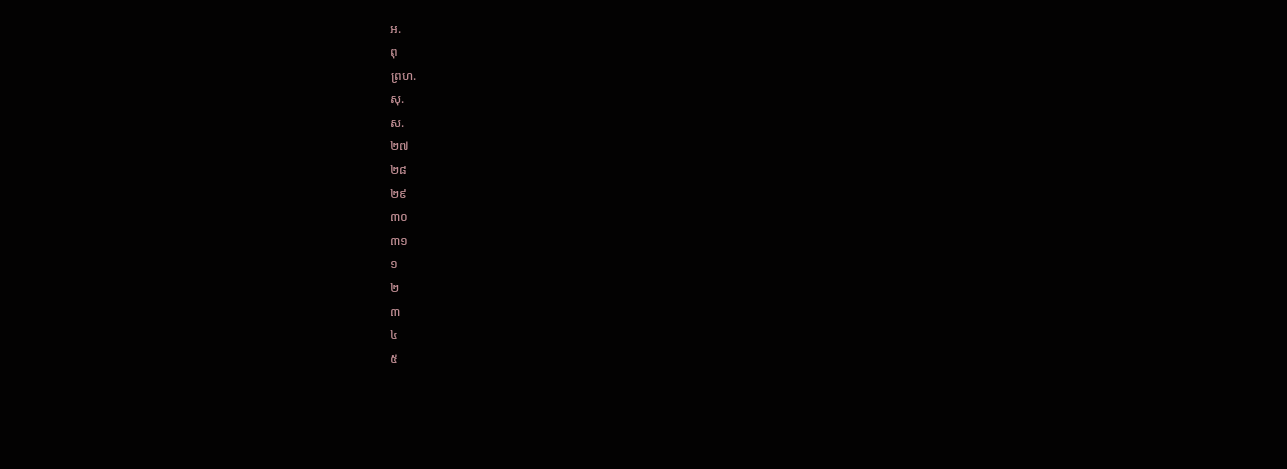អ.
ពុ
ព្រហ.
សុ.
ស.
២៧
២៨
២៩
៣០
៣១
១
២
៣
៤
៥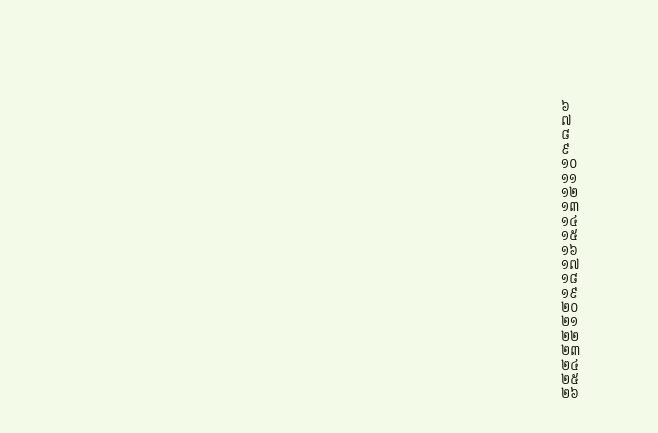៦
៧
៨
៩
១០
១១
១២
១៣
១៤
១៥
១៦
១៧
១៨
១៩
២០
២១
២២
២៣
២៤
២៥
២៦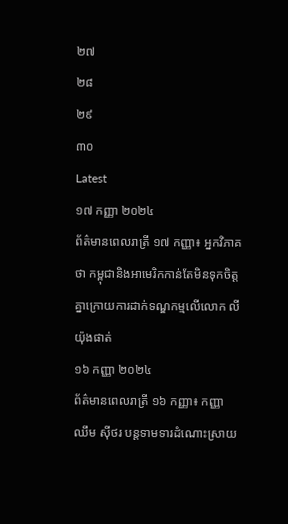២៧
២៨
២៩
៣០
Latest
១៧ កញ្ញា ២០២៤
ព័ត៌មានពេលរាត្រី ១៧ កញ្ញា៖ អ្នកវិភាគថា កម្ពុជានិងអាមេរិកកាន់តែមិនទុកចិត្តគ្នាក្រោយការដាក់ទណ្ឌកម្មលើលោក លី យ៉ុងផាត់
១៦ កញ្ញា ២០២៤
ព័ត៌មានពេលរាត្រី ១៦ កញ្ញា៖ កញ្ញា ឈឹម ស៊ីថរ បន្តទាមទារដំណោះស្រាយ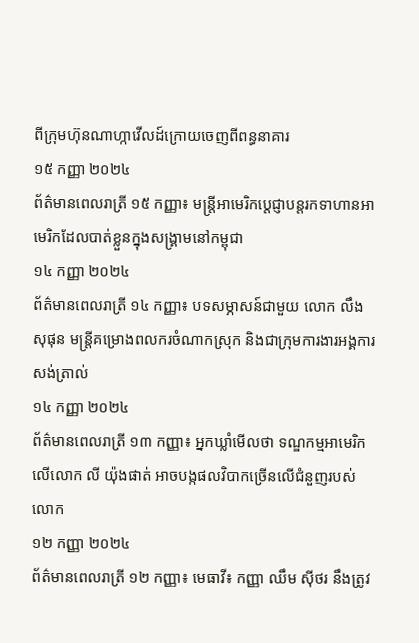ពីក្រុមហ៊ុនណាហ្កាវើលដ៍ក្រោយចេញពីពន្ធនាគារ
១៥ កញ្ញា ២០២៤
ព័ត៌មានពេលរាត្រី ១៥ កញ្ញា៖ មន្ត្រីអាមេរិកប្តេជ្ញាបន្តរកទាហានអាមេរិកដែលបាត់ខ្លួនក្នុងសង្គ្រាមនៅកម្ពុជា
១៤ កញ្ញា ២០២៤
ព័ត៌មានពេលរាត្រី ១៤ កញ្ញា៖ បទសម្ភាសន៍ជាមួយ លោក លឹង សុផុន មន្ត្រីគម្រោងពលករចំណាកស្រុក និងជាក្រុមការងារអង្គការសង់ត្រាល់
១៤ កញ្ញា ២០២៤
ព័ត៌មានពេលរាត្រី ១៣ កញ្ញា៖ អ្នកឃ្លាំមើលថា ទណ្ឌកម្មអាមេរិកលើលោក លី យ៉ុងផាត់ អាចបង្កផលវិបាកច្រើនលើជំនួញរបស់លោក
១២ កញ្ញា ២០២៤
ព័ត៌មានពេលរាត្រី ១២ កញ្ញា៖ មេធាវី៖ កញ្ញា ឈឹម ស៊ីថរ នឹងត្រូវ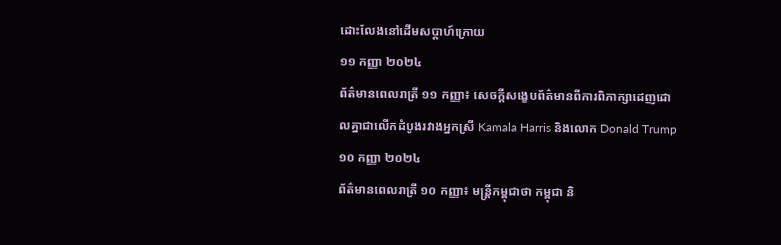ដោះលែងនៅដើមសប្តាហ៍ក្រោយ
១១ កញ្ញា ២០២៤
ព័ត៌មានពេលរាត្រី ១១ កញ្ញា៖ សេចក្តីសង្ខេបព័ត៌មានពីការពិភាក្សាដេញដោលគ្នាជាលើកដំបូងរវាងអ្នកស្រី Kamala Harris និងលោក Donald Trump
១០ កញ្ញា ២០២៤
ព័ត៌មានពេលរាត្រី ១០ កញ្ញា៖ មន្រ្តីកម្ពុជាថា កម្ពុជា និ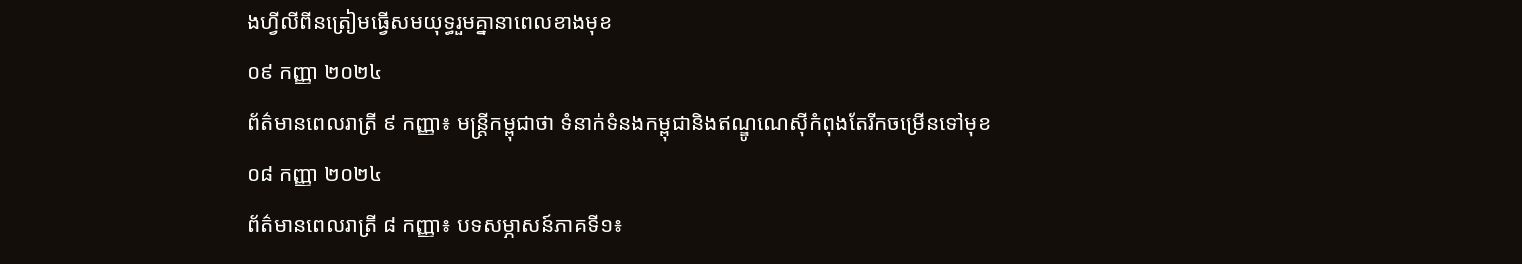ងហ្វីលីពីនត្រៀមធ្វើសមយុទ្ធរួមគ្នានាពេលខាងមុខ
០៩ កញ្ញា ២០២៤
ព័ត៌មានពេលរាត្រី ៩ កញ្ញា៖ មន្រ្តីកម្ពុជាថា ទំនាក់ទំនងកម្ពុជានិងឥណ្ឌូណេស៊ីកំពុងតែរីកចម្រើនទៅមុខ
០៨ កញ្ញា ២០២៤
ព័ត៌មានពេលរាត្រី ៨ កញ្ញា៖ បទសម្ភាសន៍ភាគទី១៖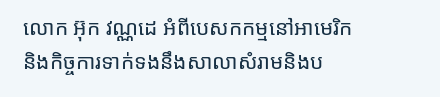លោក អ៊ុក វណ្ណដេ អំពីបេសកកម្មនៅអាមេរិកនិងកិច្ចការទាក់ទងនឹងសាលាសំរាមនិងប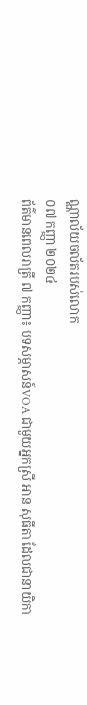ណ្ណាល័យចល័តរបស់លោក
០៧ កញ្ញា ២០២៤
ព័ត៌មានពេលរាត្រី ៧ កញ្ញា៖ បទសម្ភាសន៍VOA ជាមួយអ្នកស្រី អាន សុធីតា ដែលជានាយិកា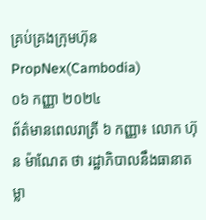គ្រប់គ្រងក្រុមហ៊ុន PropNex(Cambodia)
០៦ កញ្ញា ២០២៤
ព័ត៌មានពេលរាត្រី ៦ កញ្ញា៖ លោក ហ៊ុន ម៉ាណែត ថា រដ្ឋាភិបាលនឹងធានាតម្លា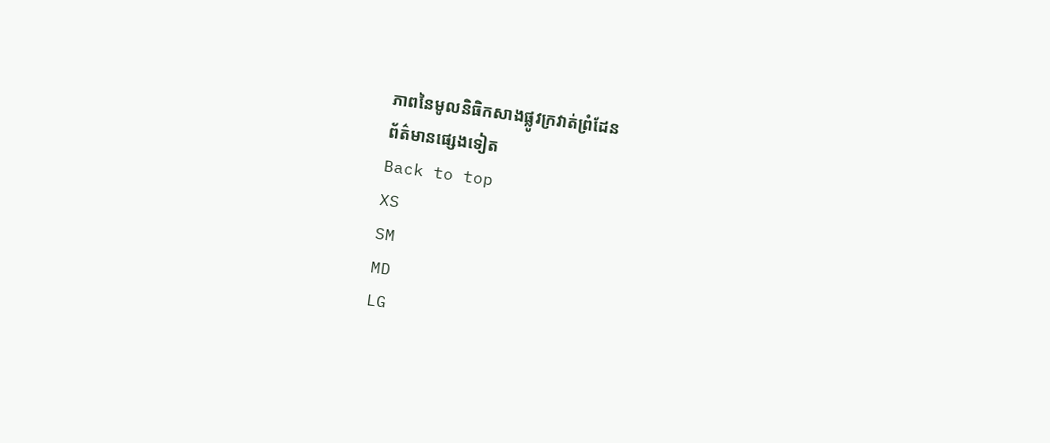ភាពនៃមូលនិធិកសាងផ្លូវក្រវាត់ព្រំដែន
ព័ត៌មានផ្សេងទៀត
Back to top
XS
SM
MD
LG